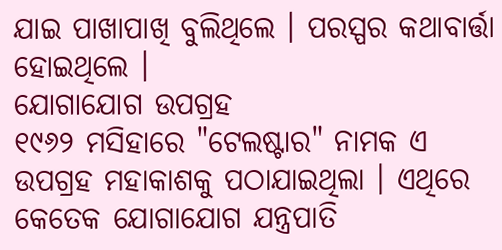ଯାଇ ପାଖାପାଖି ବୁଲିଥିଲେ । ପରସ୍ପର କଥାବାର୍ତ୍ତା ହୋଇଥିଲେ ।
ଯୋଗାଯୋଗ ଉପଗ୍ରହ
୧୯୬୨ ମସିହାରେ "ଟେଲଷ୍ଟାର" ନାମକ ଏ ଉପଗ୍ରହ ମହାକାଶକୁ ପଠାଯାଇଥିଲା । ଏଥିରେ କେତେକ ଯୋଗାଯୋଗ ଯନ୍ତ୍ରପାତି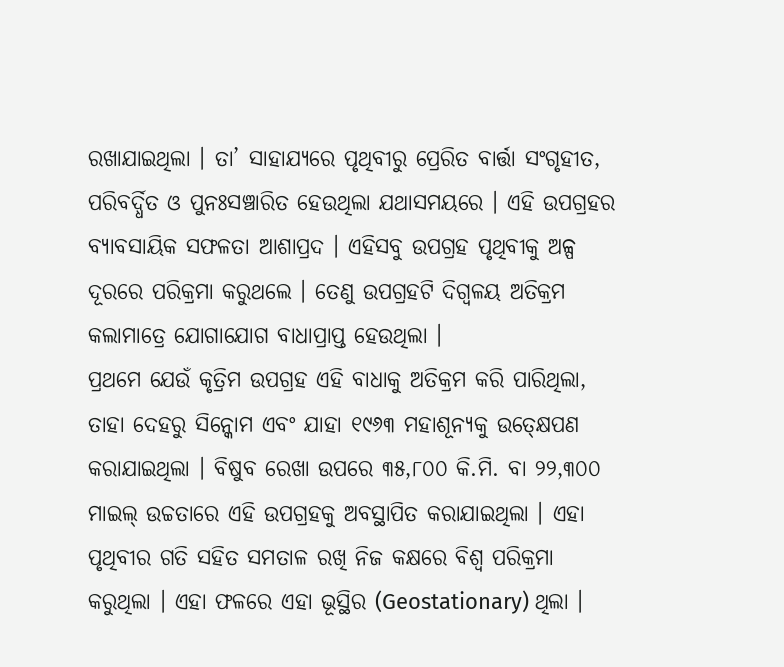ରଖାଯାଇଥିଲା । ତା’ ସାହାଯ୍ୟରେ ପୃଥିବୀରୁ ପ୍ରେରିତ ବାର୍ତ୍ତା ସଂଗୃହୀତ, ପରିବର୍ଦ୍ଧିତ ଓ ପୁନଃସଞ୍ଚାରିତ ହେଉଥିଲା ଯଥାସମୟରେ । ଏହି ଉପଗ୍ରହର ବ୍ୟାବସାୟିକ ସଫଳତା ଆଶାପ୍ରଦ । ଏହିସବୁ ଉପଗ୍ରହ ପୃଥିବୀକୁ ଅଳ୍ପ ଦୂରରେ ପରିକ୍ରମା କରୁଥଲେ । ତେଣୁ ଉପଗ୍ରହଟି ଦିଗ୍ବଳୟ ଅତିକ୍ରମ କଲାମାତ୍ରେ ଯୋଗାଯୋଗ ବାଧାପ୍ରାପ୍ତ ହେଉଥିଲା ।
ପ୍ରଥମେ ଯେଉଁ କୃତ୍ରିମ ଉପଗ୍ରହ ଏହି ବାଧାକୁ ଅତିକ୍ରମ କରି ପାରିଥିଲା, ତାହା ଦେହରୁ ସିନ୍କୋମ ଏବଂ ଯାହା ୧୯୬୩ ମହାଶୂନ୍ୟକୁ ଉତ୍କ୍ଷେପଣ କରାଯାଇଥିଲା । ବିଷୁବ ରେଖା ଉପରେ ୩୫,୮୦୦ କି.ମି. ବା ୨୨,୩୦୦ ମାଇଲ୍ ଉଚ୍ଚତାରେ ଏହି ଉପଗ୍ରହକୁ ଅବସ୍ଥାପିତ କରାଯାଇଥିଲା । ଏହା ପୃଥିବୀର ଗତି ସହିତ ସମତାଳ ରଖି ନିଜ କକ୍ଷରେ ବିଶ୍ୱ ପରିକ୍ରମା କରୁଥିଲା । ଏହା ଫଳରେ ଏହା ଭୂସ୍ଥିର (Geostationary) ଥିଲା ।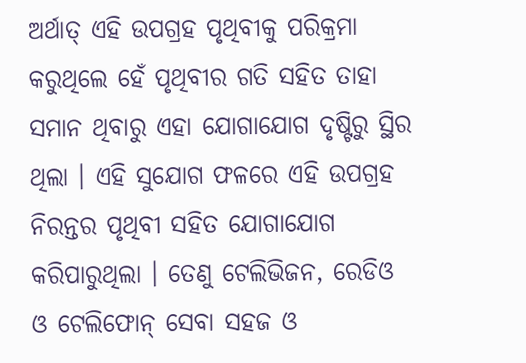ଅର୍ଥାତ୍ ଏହି ଉପଗ୍ରହ ପୃଥିବୀକୁ ପରିକ୍ରମା କରୁଥିଲେ ହେଁ ପୃଥିବୀର ଗତି ସହିତ ତାହା ସମାନ ଥିବାରୁ ଏହା ଯୋଗାଯୋଗ ଦୃଷ୍ଟିରୁ ସ୍ଥିର ଥିଲା । ଏହି ସୁଯୋଗ ଫଳରେ ଏହି ଉପଗ୍ରହ ନିରନ୍ତର ପୃଥିବୀ ସହିତ ଯୋଗାଯୋଗ କରିପାରୁଥିଲା । ତେଣୁ ଟେଲିଭିଜନ, ରେଡିଓ ଓ ଟେଲିଫୋନ୍ ସେବା ସହଜ ଓ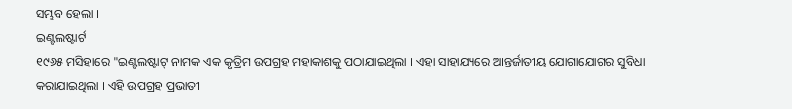ସମ୍ଭବ ହେଲା ।
ଇଣ୍ଟଲଷ୍ଟାର୍ଟ
୧୯୬୫ ମସିହାରେ "ଇଣ୍ଟଲଷ୍ଟାଟ୍ ନାମକ ଏକ କୃତ୍ରିମ ଉପଗ୍ରହ ମହାକାଶକୁ ପଠାଯାଇଥିଲା । ଏହା ସାହାଯ୍ୟରେ ଆନ୍ତର୍ଜାତୀୟ ଯୋଗାଯୋଗର ସୁବିଧା କରାଯାଇଥିଲା । ଏହି ଉପଗ୍ରହ ପ୍ରଭାତୀ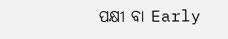ପକ୍ଷୀ ବା Early